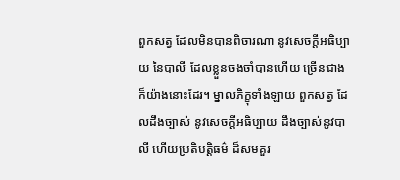ពួកសត្វ ដែលមិនបានពិចារណា នូវសេចក្តីអធិប្បាយ នៃបាលី ដែលខ្លួនចងចាំបានហើយ ច្រើនជាង ក៏យ៉ាងនោះដែរ។ ម្នាលភិក្ខុទាំងឡាយ ពួកសត្វ ដែលដឹងច្បាស់ នូវសេចក្តីអធិប្បាយ ដឹងច្បាស់នូវបាលី ហើយប្រតិបតិ្តធម៌ ដ៏សមគួរ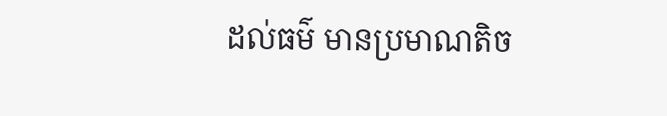ដល់ធម៌ មានប្រមាណតិច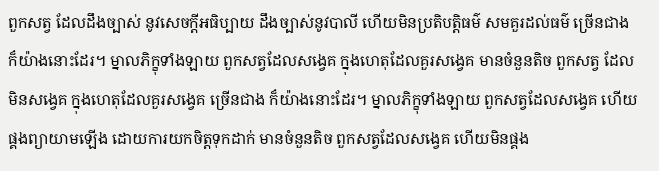ពួកសត្វ ដែលដឹងច្បាស់ នូវសេចក្តីអធិប្បាយ ដឹងច្បាស់នូវបាលី ហើយមិនប្រតិបតិ្តធម៌ សមគួរដល់ធម៌ ច្រើនជាង ក៏យ៉ាងនោះដែរ។ ម្នាលភិក្ខុទាំងឡាយ ពួកសត្វដែលសង្វេគ ក្នុងហេតុដែលគួរសង្វេគ មានចំនួនតិច ពួកសត្វ ដែលមិនសង្វេគ ក្នុងហេតុដែលគួរសង្វេគ ច្រើនជាង ក៏យ៉ាងនោះដែរ។ ម្នាលភិក្ខុទាំងឡាយ ពួកសត្វដែលសង្វេគ ហើយផ្គងព្យាយាមឡើង ដោយការយកចិត្តទុកដាក់ មានចំនួនតិច ពួកសត្វដែលសង្វេគ ហើយមិនផ្គង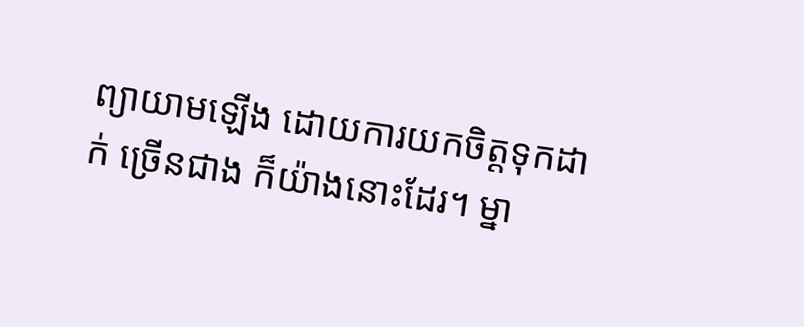ព្យាយាមឡើង ដោយការយកចិត្តទុកដាក់ ច្រើនជាង ក៏យ៉ាងនោះដែរ។ ម្នា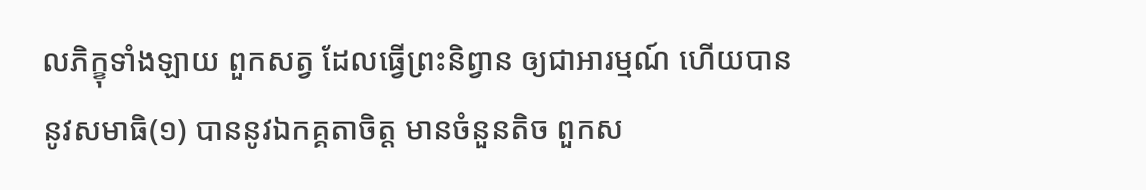លភិក្ខុទាំងឡាយ ពួកសត្វ ដែលធ្វើព្រះនិព្វាន ឲ្យជាអារម្មណ៍ ហើយបាននូវសមាធិ(១) បាននូវឯកគ្គតាចិត្ត មានចំនួនតិច ពួកស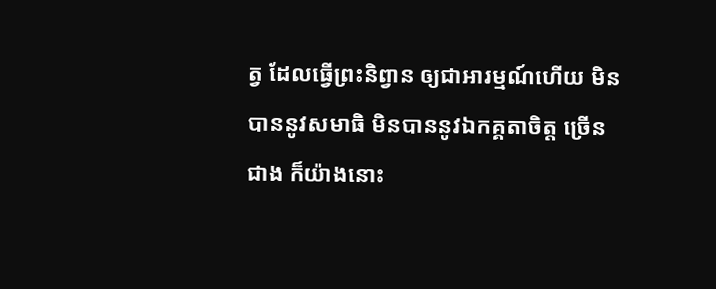ត្វ ដែលធ្វើព្រះនិព្វាន ឲ្យជាអារម្មណ៍ហើយ មិនបាននូវសមាធិ មិនបាននូវឯកគ្គតាចិត្ត ច្រើនជាង ក៏យ៉ាងនោះ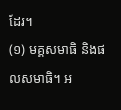ដែរ។
(១) មគ្គសមាធិ និងផលសមាធិ។ អ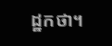ដ្ឋកថា។